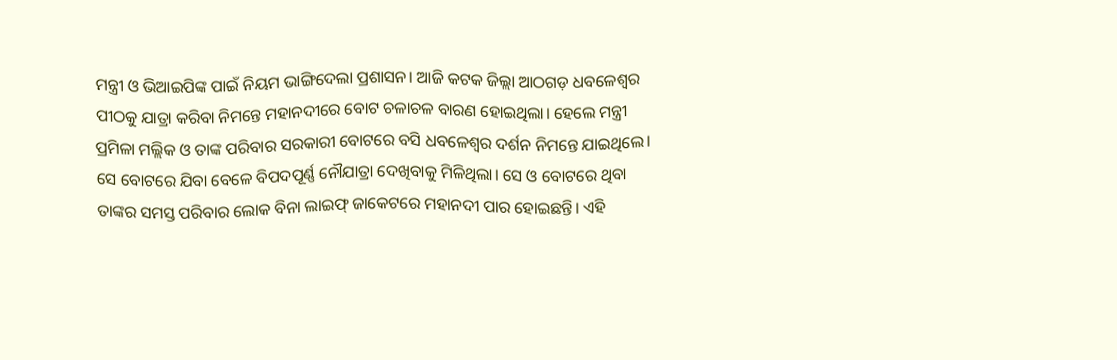ମନ୍ତ୍ରୀ ଓ ଭିଆଇପିଙ୍କ ପାଇଁ ନିୟମ ଭାଙ୍ଗିଦେଲା ପ୍ରଶାସନ। ଆଜି କଟକ ଜିଲ୍ଲା ଆଠଗଡ଼ ଧବଳେଶ୍ୱର ପୀଠକୁ ଯାତ୍ରା କରିବା ନିମନ୍ତେ ମହାନଦୀରେ ବୋଟ ଚଳାଚଳ ବାରଣ ହୋଇଥିଲା। ହେଲେ ମନ୍ତ୍ରୀ ପ୍ରମିଳା ମଲ୍ଲିକ ଓ ତାଙ୍କ ପରିବାର ସରକାରୀ ବୋଟରେ ବସି ଧବଳେଶ୍ୱର ଦର୍ଶନ ନିମନ୍ତେ ଯାଇଥିଲେ। ସେ ବୋଟରେ ଯିବା ବେଳେ ବିପଦପୂର୍ଣ୍ଣ ନୌଯାତ୍ରା ଦେଖିବାକୁ ମିଳିଥିଲା। ସେ ଓ ବୋଟରେ ଥିବା ତାଙ୍କର ସମସ୍ତ ପରିବାର ଲୋକ ବିନା ଲାଇଫ୍ ଜାକେଟରେ ମହାନଦୀ ପାର ହୋଇଛନ୍ତି। ଏହି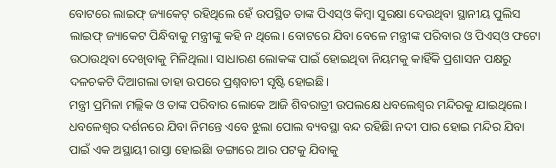ବୋଟରେ ଲାଇଫ୍ ଜ୍ୟାକେଟ୍ ରହିଥିଲେ ହେଁ ଉପସ୍ଥିତ ତାଙ୍କ ପିଏସ୍ଓ କିମ୍ବା ସୁରକ୍ଷା ଦେଉଥିବା ସ୍ଥାନୀୟ ପୁଲିସ ଲାଇଫ୍ ଜ୍ୟାକେଟ ପିନ୍ଧିବାକୁ ମନ୍ତ୍ରୀଙ୍କୁ କହି ନ ଥିଲେ। ବୋଟରେ ଯିବା ବେଳେ ମନ୍ତ୍ରୀଙ୍କ ପରିବାର ଓ ପିଏସ୍ଓ ଫଟୋ ଉଠାଉଥିବା ଦେଖିବାକୁ ମିଳିଥିଲା। ସାଧାରଣ ଲୋକଙ୍କ ପାଇଁ ହୋଇଥିବା ନିୟମକୁ କାହିଁକି ପ୍ରଶାସନ ପକ୍ଷରୁ ଦଳଚକଟି ଦିଆଗଲା ତାହା ଉପରେ ପ୍ରଶ୍ନବାଚୀ ସୃଷ୍ଟି ହୋଇଛି।
ମନ୍ତ୍ରୀ ପ୍ରମିଳା ମଲ୍ଲିକ ଓ ତାଙ୍କ ପରିବାର ଲୋକେ ଆଜି ଶିବରାତ୍ରୀ ଉପଲକ୍ଷେ ଧବଲେଶ୍ୱର ମନ୍ଦିରକୁ ଯାଇଥିଲେ।
ଧବଳେଶ୍ୱର ଦର୍ଶନରେ ଯିବା ନିମନ୍ତେ ଏବେ ଝୁଲା ପୋଲ ବ୍ୟବସ୍ଥା ବନ୍ଦ ରହିଛିା ନଦୀ ପାର ହୋଇ ମନ୍ଦିର ଯିବା ପାଇଁ ଏକ ଅସ୍ଥାୟୀ ରାସ୍ତା ହୋଇଛିା ଡଙ୍ଗାରେ ଆର ପଟକୁ ଯିବାକୁ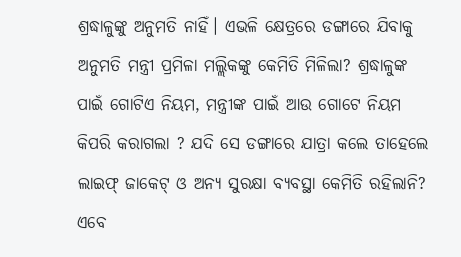ଶ୍ରଦ୍ଧାଳୁଙ୍କୁ ଅନୁମତି ନାହିଁ। ଏଭଳି କ୍ଷେତ୍ରରେ ଡଙ୍ଗାରେ ଯିବାକୁ ଅନୁମତି ମନ୍ତ୍ରୀ ପ୍ରମିଳା ମଲ୍ଲିକଙ୍କୁ କେମିତି ମିଳିଲା? ଶ୍ରଦ୍ଧାଳୁଙ୍କ ପାଇଁ ଗୋଟିଏ ନିୟମ, ମନ୍ତ୍ରୀଙ୍କ ପାଇଁ ଆଉ ଗୋଟେ ନିୟମ କିପରି କରାଗଲା ? ଯଦି ସେ ଡଙ୍ଗାରେ ଯାତ୍ରା କଲେ ତାହେଲେ ଲାଇଫ୍ ଜାକେଟ୍ ଓ ଅନ୍ୟ ସୁରକ୍ଷା ବ୍ୟବସ୍ଥା କେମିତି ରହିଲାନି? ଏବେ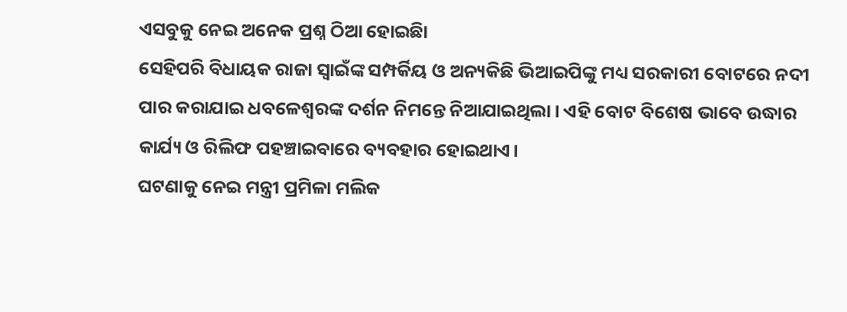ଏସବୁକୁ ନେଇ ଅନେକ ପ୍ରଶ୍ନ ଠିଆ ହୋଇଛିା
ସେହିପରି ବିଧାୟକ ରାଜା ସ୍ୱାଇଁଙ୍କ ସମ୍ପର୍କିୟ ଓ ଅନ୍ୟକିଛି ଭିଆଇପିଙ୍କୁ ମଧ୍ୟ ସରକାରୀ ବୋଟରେ ନଦୀ ପାର କରାଯାଇ ଧବଳେଶ୍ୱରଙ୍କ ଦର୍ଶନ ନିମନ୍ତେ ନିଆଯାଇଥିଲା। ଏହି ବୋଟ ବିଶେଷ ଭାବେ ଉଦ୍ଧାର କାର୍ଯ୍ୟ ଓ ରିଲିଫ ପହଞ୍ଚାଇବାରେ ବ୍ୟବହାର ହୋଇଥାଏ।
ଘଟଣାକୁ ନେଇ ମନ୍ତ୍ରୀ ପ୍ରମିଳା ମଲିକ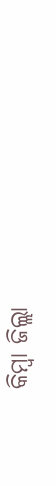କିମ୍ବା ଜିଲ୍ଲା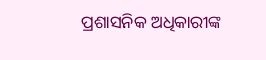ପ୍ରଶାସନିକ ଅଧିକାରୀଙ୍କ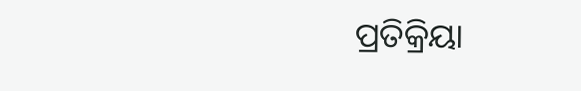ପ୍ରତିକ୍ରିୟା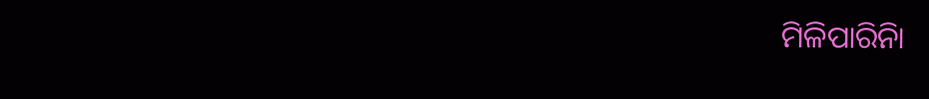ମିଳିପାରିନିା